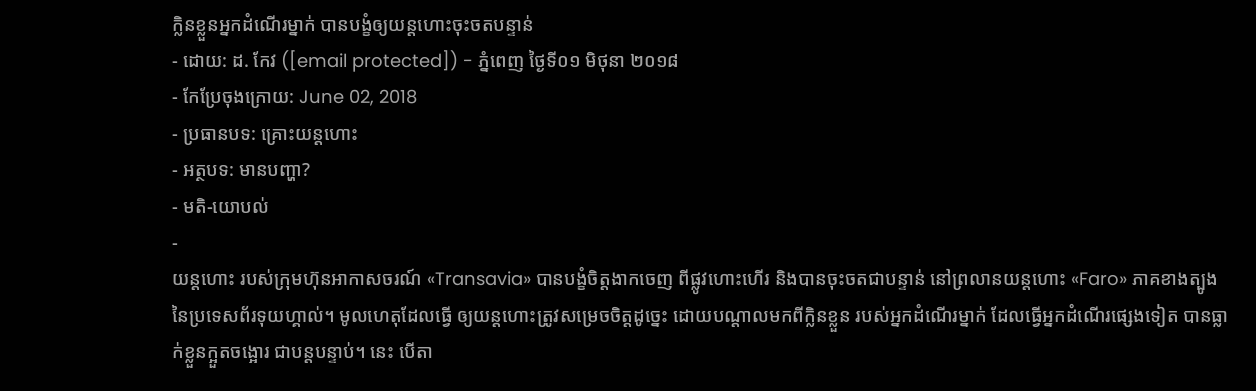ក្លិនខ្លួនអ្នកដំណើរម្នាក់ បានបង្ខំឲ្យយន្ដហោះចុះចតបន្ទាន់
- ដោយ: ដ. កែវ ([email protected]) - ភ្នំពេញ ថ្ងៃទី០១ មិថុនា ២០១៨
- កែប្រែចុងក្រោយ: June 02, 2018
- ប្រធានបទ: គ្រោះយន្ដហោះ
- អត្ថបទ: មានបញ្ហា?
- មតិ-យោបល់
-
យន្ដហោះ របស់ក្រុមហ៊ុនអាកាសចរណ៍ «Transavia» បានបង្ខំចិត្តងាកចេញ ពីផ្លូវហោះហើរ និងបានចុះចតជាបន្ទាន់ នៅព្រលានយន្ដហោះ «Faro» ភាគខាងត្បូង នៃប្រទេសព័រទុយហ្គាល់។ មូលហេតុដែលធ្វើ ឲ្យយន្ដហោះត្រូវសម្រេចចិត្តដូច្នេះ ដោយបណ្ដាលមកពីក្លិនខ្លួន របស់អ្នកដំណើរម្នាក់ ដែលធ្វើអ្នកដំណើរផ្សេងទៀត បានធ្លាក់ខ្លួនក្អួតចង្អោរ ជាបន្តបន្ទាប់។ នេះ បើតា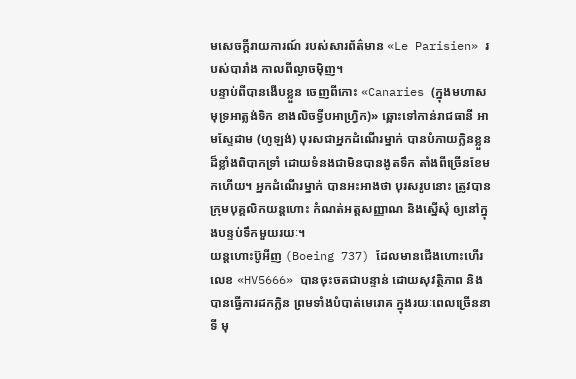មសេចក្ដីរាយការណ៍ របស់សារព័ត៌មាន «Le Parisien» របស់បារាំង កាលពីល្ងាចម៉ិញ។
បន្ទាប់ពីបានងើបខ្លួន ចេញពីកោះ «Canaries (ក្នុងមហាសមុទ្រអាត្លង់ទិក ខាងលិចទ្វីបអាហ្វ្រិក)» ឆ្ពោះទៅកាន់រាជធានី អាមស្ទែដាម (ហូឡង់) បុរសជាអ្នកដំណើរម្នាក់ បានបំភាយក្លិនខ្លួន ដ៏ខ្លាំងពិបាកទ្រាំ ដោយទំនងជាមិនបានងូតទឹក តាំងពីច្រើនខែមកហើយ។ អ្នកដំណើរម្នាក់ បានអះអាងថា បុរសរូបនោះ ត្រូវបានក្រុមបុគ្គលិកយន្ដហោះ កំណត់អត្តសញ្ញាណ និងស្នើសុំ ឲ្យនៅក្នុងបន្ទប់ទឹកមួយរយៈ។
យន្ដហោះប៊ូអីញ (Boeing 737) ដែលមានជើងហោះហើរ លេខ «HV5666» បានចុះចតជាបន្ទាន់ ដោយសុវត្ថិភាព និងបានធ្វើការដកក្លិន ព្រមទាំងបំបាត់មេរោគ ក្នុងរយៈពេលច្រើននាទី មុ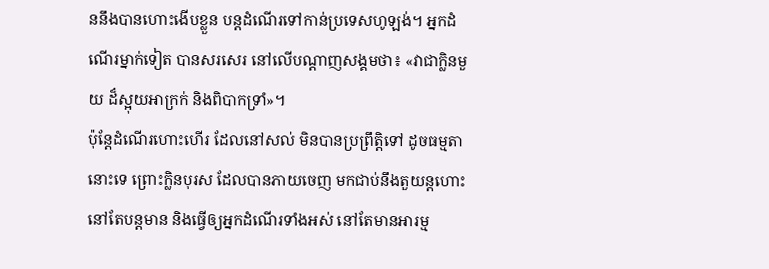ននឹងបានហោះងើបខ្លួន បន្តដំណើរទៅកាន់ប្រទេសហូឡង់។ អ្នកដំណើរម្នាក់ទៀត បានសរសេរ នៅលើបណ្ដាញសង្គមថា៖ «វាជាក្លិនមួយ ដ៏ស្អុយអាក្រក់ និងពិបាកទ្រាំ»។
ប៉ុន្តែដំណើរហោះហើរ ដែលនៅសល់ មិនបានប្រព្រឹត្តិទៅ ដូចធម្មតានោះទេ ព្រោះក្លិនបុរស ដែលបានភាយចេញ មកជាប់នឹងតួយន្ដហោះ នៅតែបន្តមាន និងធ្វើឲ្យអ្នកដំណើរទាំងអស់ នៅតែមានអារម្ម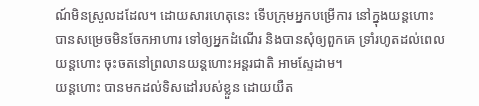ណ៍មិនស្រួលដដែល។ ដោយសារហេតុនេះ ទើបក្រុមអ្នកបម្រើការ នៅក្នុងយន្ដហោះ បានសម្រេចមិនចែកអាហារ ទៅឲ្យអ្នកដំណើរ និងបានសុំឲ្យពួកគេ ទ្រាំរហូតដល់ពេលយន្ដហោះ ចុះចតនៅព្រលានយន្ដហោះអន្តរជាតិ អាមស្ទែដាម។
យន្ដហោះ បានមកដល់ទិសដៅរបស់ខ្លួន ដោយយឺត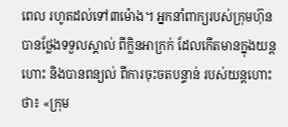ពេល រហូតដល់ទៅ៣ម៉ោង។ អ្នកនាំពាក្យរបស់ក្រុមហ៊ុន បានថ្លែងទទួលស្គាល់ ពីក្លិនអាក្រក់ ដែលកើតមានក្នុងយន្ដហោះ និងបានពន្យល់ ពីការចុះចតបន្ទាន់ របស់យន្ដហោះថា៖ «ក្រុម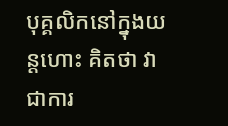បុគ្គលិកនៅក្នុងយន្ដហោះ គិតថា វាជាការ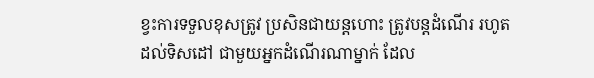ខ្វះការទទួលខុសត្រូវ ប្រសិនជាយន្ដហោះ ត្រូវបន្តដំណើរ រហូតដល់ទិសដៅ ជាមួយអ្នកដំណើរណាម្នាក់ ដែល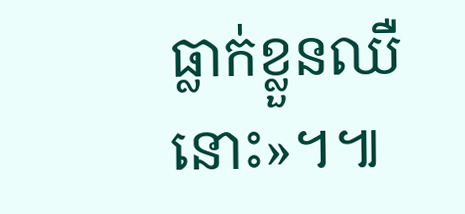ធ្លាក់ខ្លួនឈឺនោះ»។៕